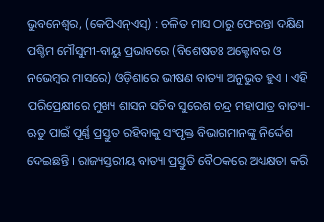ଭୁବନେଶ୍ୱର, (କେପିଏନ୍ଏସ୍) : ଚଳିତ ମାସ ଠାରୁ ଫେରନ୍ତା ଦକ୍ଷିଣ ପଶ୍ଚିମ ମୌସୁମୀ-ବାୟୁ ପ୍ରଭାବରେ (ବିଶେଷତଃ ଅକ୍ଟୋବର ଓ ନଭେମ୍ବର ମାସରେ) ଓଡ଼ିଶାରେ ଭୀଷଣ ବାତ୍ୟା ଅନୁଭୁତ ହୁଏ । ଏହି ପରିପ୍ରେକ୍ଷୀରେ ମୁଖ୍ୟ ଶାସନ ସଚିବ ସୁରେଶ ଚନ୍ଦ୍ର ମହାପାତ୍ର ବାତ୍ୟା-ଋତୁ ପାଇଁ ପୂର୍ଣ୍ଣ ପ୍ରସ୍ତୁତ ରହିବାକୁ ସଂପୃକ୍ତ ବିଭାଗମାନଙ୍କୁ ନିର୍ଦ୍ଦେଶ ଦେଇଛନ୍ତି । ରାଜ୍ୟସ୍ତରୀୟ ବାତ୍ୟା ପ୍ରସ୍ତୁତି ବୈଠକରେ ଅଧ୍ୟକ୍ଷତା କରି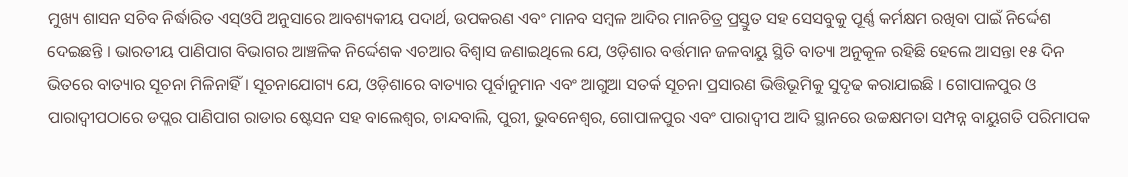ମୁଖ୍ୟ ଶାସନ ସଚିବ ନିର୍ଦ୍ଧାରିତ ଏସ୍ଓପି ଅନୁସାରେ ଆବଶ୍ୟକୀୟ ପଦାର୍ଥ, ଉପକରଣ ଏବଂ ମାନବ ସମ୍ବଳ ଆଦିର ମାନଚିତ୍ର ପ୍ରସ୍ତୁତ ସହ ସେସବୁକୁ ପୂର୍ଣ୍ଣ କର୍ମକ୍ଷମ ରଖିବା ପାଇଁ ନିର୍ଦ୍ଦେଶ ଦେଇଛନ୍ତି । ଭାରତୀୟ ପାଣିପାଗ ବିଭାଗର ଆଞ୍ଚଳିକ ନିର୍ଦ୍ଦେଶକ ଏଚଆର ବିଶ୍ୱାସ ଜଣାଇଥିଲେ ଯେ, ଓଡ଼ିଶାର ବର୍ତ୍ତମାନ ଜଳବାୟୁ ସ୍ଥିତି ବାତ୍ୟା ଅନୁକୂଳ ରହିଛି ହେଲେ ଆସନ୍ତା ୧୫ ଦିନ ଭିତରେ ବାତ୍ୟାର ସୂଚନା ମିଳିନାହିଁ । ସୂଚନାଯୋଗ୍ୟ ଯେ, ଓଡ଼ିଶାରେ ବାତ୍ୟାର ପୂର୍ବାନୁମାନ ଏବଂ ଆଗୁଆ ସତର୍କ ସୂଚନା ପ୍ରସାରଣ ଭିତ୍ତିଭୂମିକୁ ସୁଦୃଢ କରାଯାଇଛି । ଗୋପାଳପୁର ଓ ପାରାଦ୍ୱୀପଠାରେ ଡପ୍ଲର ପାଣିପାଗ ରାଡାର ଷ୍ଟେସନ ସହ ବାଲେଶ୍ୱର, ଚାନ୍ଦବାଲି, ପୁରୀ, ଭୁବନେଶ୍ୱର, ଗୋପାଳପୁର ଏବଂ ପାରାଦ୍ୱୀପ ଆଦି ସ୍ଥାନରେ ଉଚ୍ଚକ୍ଷମତା ସମ୍ପନ୍ନ ବାୟୁଗତି ପରିମାପକ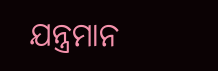ଯନ୍ତ୍ରମାନ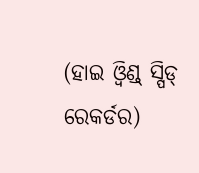(ହାଇ ଓ୍ୱିଣ୍ଡ୍ ସ୍ପିଡ୍ ରେକର୍ଡର)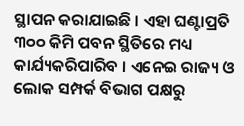ସ୍ଥାପନ କରାଯାଇଛି । ଏହା ଘଣ୍ଟାପ୍ରତି ୩୦୦ କିମି ପବନ ସ୍ଥିତିରେ ମଧ୍ୟ କାର୍ଯ୍ୟକରିପାରିବ । ଏନେଇ ରାଜ୍ୟ ଓ ଲୋକ ସମ୍ପର୍କ ବିଭାଗ ପକ୍ଷରୁ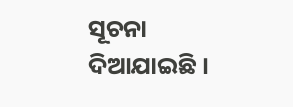ସୂଚନା ଦିଆଯାଇଛି ।